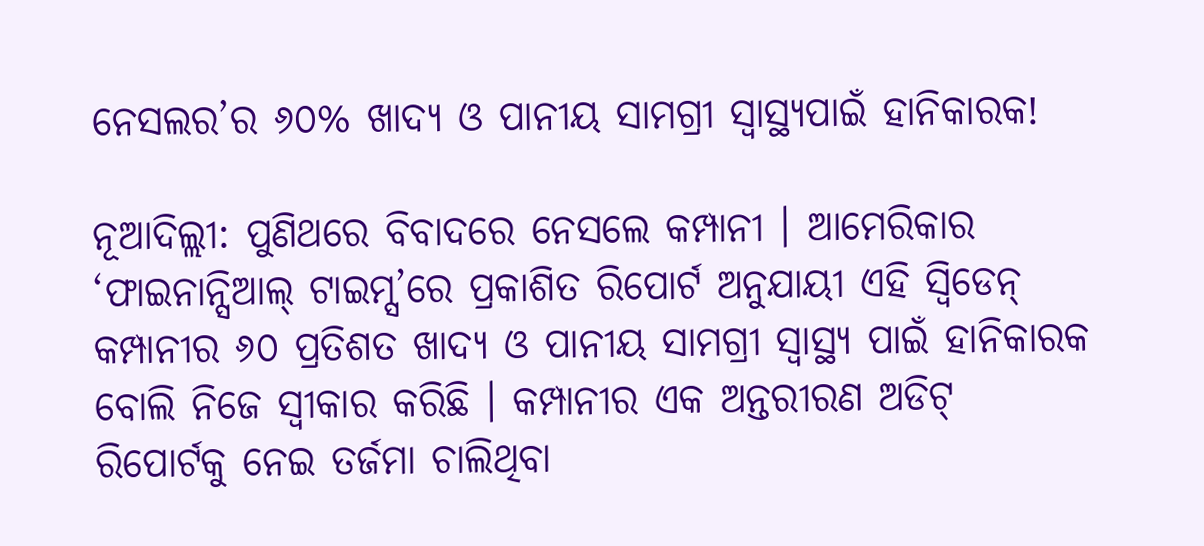ନେସଲର’ର ୬୦% ଖାଦ୍ୟ ଓ ପାନୀୟ ସାମଗ୍ରୀ ସ୍ୱାସ୍ଥ୍ୟପାଇଁ ହାନିକାରକ!

ନୂଆଦିଲ୍ଲୀ: ପୁଣିଥରେ ବିବାଦରେ ନେସଲେ କମ୍ପାନୀ । ଆମେରିକାର ‘ଫାଇନାନ୍ସିଆଲ୍ ଟାଇମ୍ସ’ରେ ପ୍ରକାଶିତ ରିପୋର୍ଟ ଅନୁଯାୟୀ ଏହି ସ୍ୱିଡେନ୍ କମ୍ପାନୀର ୬୦ ପ୍ରତିଶତ ଖାଦ୍ୟ ଓ ପାନୀୟ ସାମଗ୍ରୀ ସ୍ୱାସ୍ଥ୍ୟ ପାଇଁ ହାନିକାରକ ବୋଲି ନିଜେ ସ୍ୱୀକାର କରିଛି । କମ୍ପାନୀର ଏକ ଅନ୍ତରୀରଣ ଅଡିଟ୍ ରିପୋର୍ଟକୁ ନେଇ ତର୍ଜମା ଚାଲିଥିବା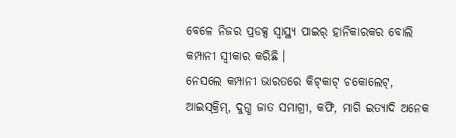ବେଳେ ନିଜର ପ୍ରଡକ୍ସ ସ୍ୱାସ୍ଥ୍ୟ ପାଇର୍ ହାନିକାରକର ବୋଲି କମ୍ପାନୀ ସ୍ୱୀକାର କରିଛି ।
ନେସଲେ କମ୍ପାନୀ ଭାରତରେ କିଟ୍‌କାଟ୍ ଚକୋଲେଟ୍‌, ଆଇସ୍‌କ୍ରିମ୍‌, ଦୁଗ୍ଧ ଜାତ ସମାଗ୍ରୀ, କଫି, ମାଗି ଇତ୍ୟାଦି ଅନେକ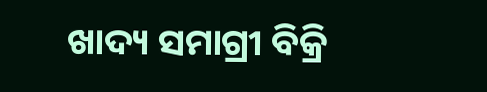ଖାଦ୍ୟ ସମାଗ୍ରୀ ବିକ୍ରି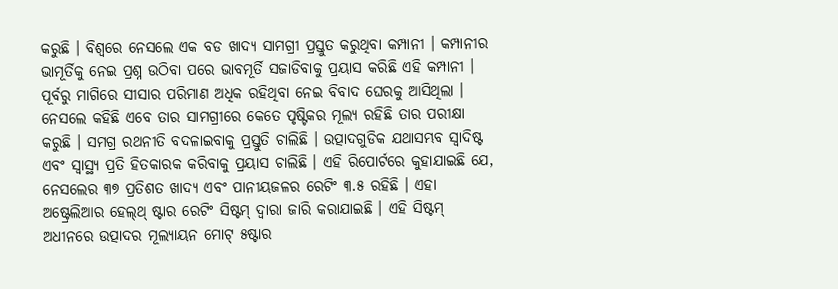କରୁଛି । ବିଶ୍ୱରେ ନେସଲେ ଏକ ବଡ ଖାଦ୍ୟ ସାମଗ୍ରୀ ପ୍ରସ୍ତୁତ କରୁଥିବା କମ୍ପାନୀ । କମ୍ପାନୀର ଭାମୂର୍ତିକୁ ନେଇ ପ୍ରଶ୍ନ ଉଠିବା ପରେ ଭାବମୂର୍ତି ସଜାଡିବାକୁ ପ୍ରୟାସ କରିଛି ଏହି କମ୍ପାନୀ । ପୂର୍ବରୁ ମାଗିରେ ସୀସାର ପରିମାଣ ଅଧିକ ରହିଥିବା ନେଇ ବିବାଦ ଘେରକୁ ଆସିଥିଲା । ନେସଲେ କହିଛି ଏବେ ତାର ସାମଗ୍ରୀରେ କେତେ ପୃଷ୍ଟିକର ମୂଲ୍ୟ ରହିଛି ତାର ପରୀକ୍ଷା କରୁଛି । ସମଗ୍ର ରଥନୀତି ବଦଳାଇବାକୁ ପ୍ରସ୍ତୁତି ଚାଲିଛି । ଉତ୍ପାଦଗୁଡିକ ଯଥାସମ୍ଭବ ସ୍ୱାଦିଷ୍ଟ ଏବଂ ସ୍ୱାସ୍ଥ୍ୟ ପ୍ରତି ହିତକାରକ କରିବାକୁ ପ୍ରୟାସ ଚାଲିଛି । ଏହି ରିପୋର୍ଟରେ କୁହାଯାଇଛି ଯେ, ନେସଲେର ୩୭ ପ୍ରତିଶତ ଖାଦ୍ୟ ଏବଂ ପାନୀୟଜଳର ରେଟିଂ ୩.୫ ରହିଛି । ଏହା ଅଷ୍ଟ୍ରେଲିଆର ହେଲ୍‌ଥ୍ ଷ୍ଟାର ରେଟିଂ ସିଷ୍ଟମ୍ ଦ୍ୱାରା ଜାରି କରାଯାଇଛି । ଏହି ସିଷ୍ଟମ୍ ଅଧୀନରେ ଉତ୍ପାଦର ମୂଲ୍ୟାୟନ ମୋଟ୍ ୫ଷ୍ଟାର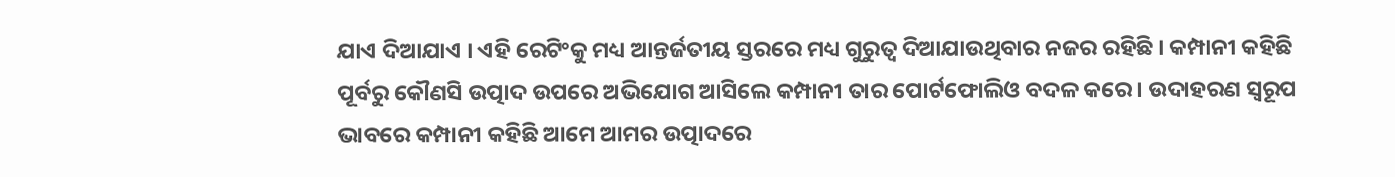ଯାଏ ଦିଆଯାଏ । ଏହି ରେଟିଂକୁ ମଧ୍ୟ ଆନ୍ତର୍ଜତୀୟ ସ୍ତରରେ ମଧ୍ୟ ଗୁରୁତ୍ୱ ଦିଆଯାଉଥିବାର ନଜର ରହିଛି । କମ୍ପାନୀ କହିଛି ପୂର୍ବରୁ କୌଣସି ଉତ୍ପାଦ ଉପରେ ଅଭିଯୋଗ ଆସିଲେ କମ୍ପାନୀ ତାର ପୋର୍ଟଫୋଲିଓ ବଦଳ କରେ । ଉଦାହରଣ ସ୍ୱରୂପ ଭାବରେ କମ୍ପାନୀ କହିଛି ଆମେ ଆମର ଉତ୍ପାଦରେ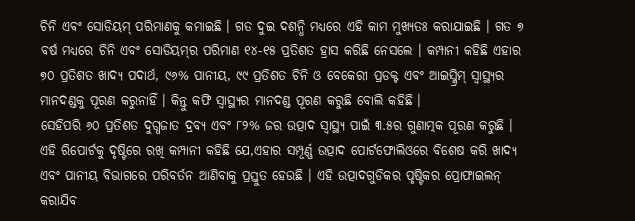ଚିନି ଏବଂ ସୋଡିୟମ୍ ପରିମାଣକୁ କମାଇଛି । ଗତ ଦୁଇ ଦଶନ୍ଧି ମଧ୍ୟରେ ଏହି କାମ ମୁଖ୍ୟତଃ କରାଯାଇଛି । ଗତ ୭ ବର୍ଷ ମଧ୍ୟରେ ଚିନି ଏବଂ ସୋଡିୟମ୍‌ର ପରିମାଣ ୧୪-୧୫ ପ୍ରତିଶତ ହ୍ରାସ କରିଛି ନେସଲେ । କମ୍ପାନୀ କହିଛି ଏହାର ୭୦ ପ୍ରତିଶତ ଖାଦ୍ୟ ପଦାର୍ଥ, ୯୬% ପାନୀୟ, ୯୯ ପ୍ରତିଶତ ଚିନି ଓ ବେକେରୀ ପ୍ରଡକ୍ଟ ଏବଂ ଆଇସ୍କ୍ରିମ୍ ସ୍ୱାସ୍ଥ୍ୟର ମାନଦଣ୍ଡକୁ ପୂରଣ କରୁନାହିଁ । କିନ୍ତୁ କଫି ସ୍ୱାସ୍ଥ୍ୟର ମାନଦଣ୍ଡ ପୂରଣ କରୁଛି ବୋଲି କହିଛି ।
ସେହିପରି ୬୦ ପ୍ରତିଶତ ଦୁଗ୍ଧଜାତ ଦ୍ରବ୍ୟ ଏବଂ ୮୨% ଜର ଉତ୍ପାଦ ସ୍ୱାସ୍ଥ୍ୟ ପାଇଁ ୩.୫ର ଗୁଣାତ୍ମକ ପୂରଣ କରୁଛି । ଏହି ରିପୋର୍ଟକୁ ଦୃଷ୍ଟିରେ ରଖି କମ୍ପାନୀ କହିଛି ଯେ,ଏହାର ସମ୍ପୂର୍ଣ୍ଣ ଉତ୍ପାଦ ପୋର୍ଟଫୋଲିଓରେ ବିଶେଷ କରି ଖାଦ୍ୟ ଏବଂ ପାନୀୟ ବିଭାଗରେ ପରିବର୍ତନ ଆଣିବାକୁ ପ୍ରସ୍ତୁତ ହେଉଛି । ଏହି ଉତ୍ପାଦଗୁଡିକର ପୃଷ୍ଟିକର ପ୍ରୋଫାଇଲନ୍ କରାଯିବ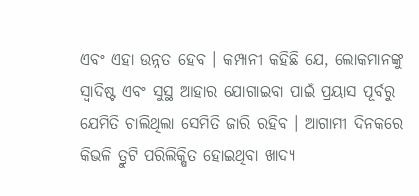ଏବଂ ଏହା ଉନ୍ନତ ହେବ । କମ୍ପାନୀ କହିଛି ଯେ, ଲୋକମାନଙ୍କୁ ସ୍ୱାଦିଷ୍ଟ ଏବଂ ସୁସ୍ଥ ଆହାର ଯୋଗାଇବା ପାଇଁ ପ୍ରୟାସ ପୂର୍ବରୁ ଯେମିତି ଚାଲିଥିଲା ସେମିତି ଜାରି ରହିବ । ଆଗାମୀ ଦିନକରେ କିଭଳି ତ୍ରୁଟି ପରିଲିକ୍ଷିତ ହୋଇଥିବା ଖାଦ୍ୟ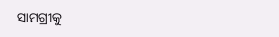ସାମଗ୍ରୀକୁ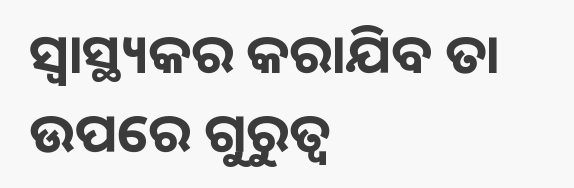ସ୍ୱାସ୍ଥ୍ୟକର କରାଯିବ ତା ଉପରେ ଗୁରୁତ୍ୱ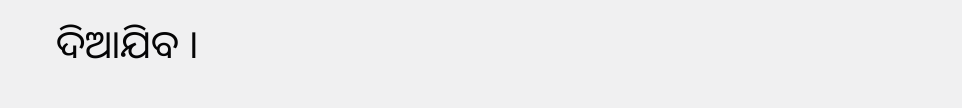ଦିଆଯିବ ।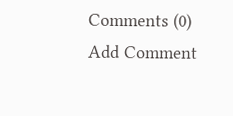Comments (0)
Add Comment